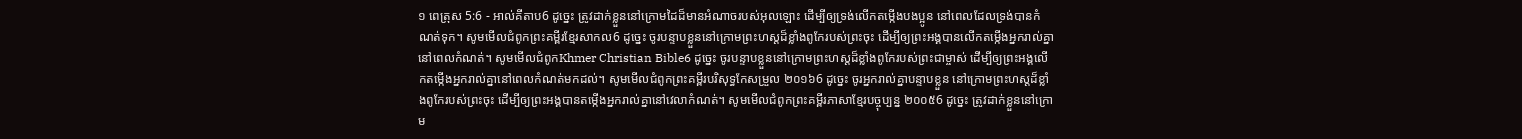១ ពេត្រុស 5:6 - អាល់គីតាប6 ដូច្នេះ ត្រូវដាក់ខ្លួននៅក្រោមដៃដ៏មានអំណាចរបស់អុលឡោះ ដើម្បីឲ្យទ្រង់លើកតម្កើងបងប្អូន នៅពេលដែលទ្រង់បានកំណត់ទុក។ សូមមើលជំពូកព្រះគម្ពីរខ្មែរសាកល6 ដូច្នេះ ចូរបន្ទាបខ្លួននៅក្រោមព្រះហស្តដ៏ខ្លាំងពូកែរបស់ព្រះចុះ ដើម្បីឲ្យព្រះអង្គបានលើកតម្កើងអ្នករាល់គ្នានៅពេលកំណត់។ សូមមើលជំពូកKhmer Christian Bible6 ដូច្នេះ ចូរបន្ទាបខ្លួននៅក្រោមព្រះហស្តដ៏ខ្លាំងពូកែរបស់ព្រះជាម្ចាស់ ដើម្បីឲ្យព្រះអង្គលើកតម្កើងអ្នករាល់គ្នានៅពេលកំណត់មកដល់។ សូមមើលជំពូកព្រះគម្ពីរបរិសុទ្ធកែសម្រួល ២០១៦6 ដូច្នេះ ចូរអ្នករាល់គ្នាបន្ទាបខ្លួន នៅក្រោមព្រះហស្តដ៏ខ្លាំងពូកែរបស់ព្រះចុះ ដើម្បីឲ្យព្រះអង្គបានតម្កើងអ្នករាល់គ្នានៅវេលាកំណត់។ សូមមើលជំពូកព្រះគម្ពីរភាសាខ្មែរបច្ចុប្បន្ន ២០០៥6 ដូច្នេះ ត្រូវដាក់ខ្លួននៅក្រោម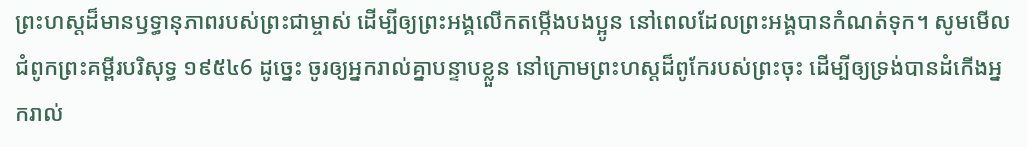ព្រះហស្ដដ៏មានឫទ្ធានុភាពរបស់ព្រះជាម្ចាស់ ដើម្បីឲ្យព្រះអង្គលើកតម្កើងបងប្អូន នៅពេលដែលព្រះអង្គបានកំណត់ទុក។ សូមមើលជំពូកព្រះគម្ពីរបរិសុទ្ធ ១៩៥៤6 ដូច្នេះ ចូរឲ្យអ្នករាល់គ្នាបន្ទាបខ្លួន នៅក្រោមព្រះហស្តដ៏ពូកែរបស់ព្រះចុះ ដើម្បីឲ្យទ្រង់បានដំកើងអ្នករាល់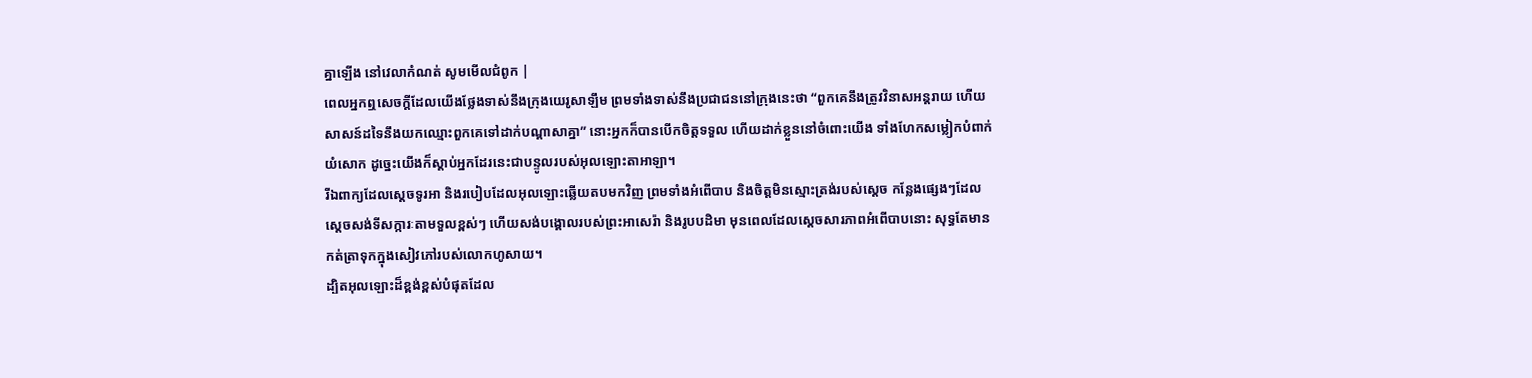គ្នាឡើង នៅវេលាកំណត់ សូមមើលជំពូក |
ពេលអ្នកឮសេចក្តីដែលយើងថ្លែងទាស់នឹងក្រុងយេរូសាឡឹម ព្រមទាំងទាស់នឹងប្រជាជននៅក្រុងនេះថា “ពួកគេនឹងត្រូវវិនាសអន្តរាយ ហើយសាសន៍ដទៃនឹងយកឈ្មោះពួកគេទៅដាក់បណ្តាសាគ្នា” នោះអ្នកក៏បានបើកចិត្តទទួល ហើយដាក់ខ្លួននៅចំពោះយើង ទាំងហែកសម្លៀកបំពាក់ យំសោក ដូច្នេះយើងក៏ស្តាប់អ្នកដែរនេះជាបន្ទូលរបស់អុលឡោះតាអាឡា។
រីឯពាក្យដែលស្តេចទូរអា និងរបៀបដែលអុលឡោះឆ្លើយតបមកវិញ ព្រមទាំងអំពើបាប និងចិត្តមិនស្មោះត្រង់របស់ស្តេច កន្លែងផ្សេងៗដែលស្តេចសង់ទីសក្ការៈតាមទួលខ្ពស់ៗ ហើយសង់បង្គោលរបស់ព្រះអាសេរ៉ា និងរូបបដិមា មុនពេលដែលស្តេចសារភាពអំពើបាបនោះ សុទ្ធតែមានកត់ត្រាទុកក្នុងសៀវភៅរបស់លោកហូសាយ។
ដ្បិតអុលឡោះដ៏ខ្ពង់ខ្ពស់បំផុតដែល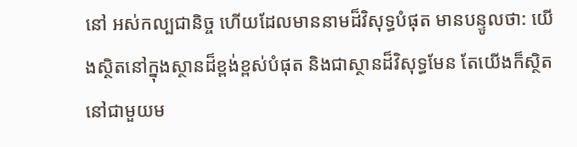នៅ អស់កល្បជានិច្ច ហើយដែលមាននាមដ៏វិសុទ្ធបំផុត មានបន្ទូលថា: យើងស្ថិតនៅក្នុងស្ថានដ៏ខ្ពង់ខ្ពស់បំផុត និងជាស្ថានដ៏វិសុទ្ធមែន តែយើងក៏ស្ថិតនៅជាមួយម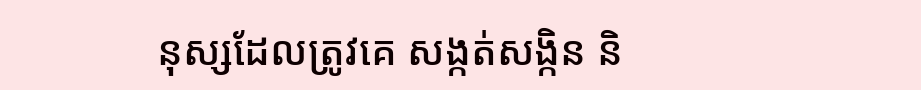នុស្សដែលត្រូវគេ សង្កត់សង្កិន និ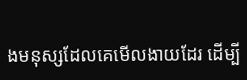ងមនុស្សដែលគេមើលងាយដែរ ដើម្បី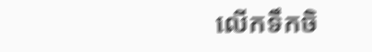លើកទឹកចិ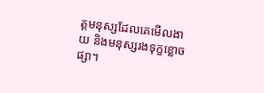ត្តមនុស្សដែលគេមើលងាយ និងមនុស្សរងទុក្ខខ្លោចផ្សា។